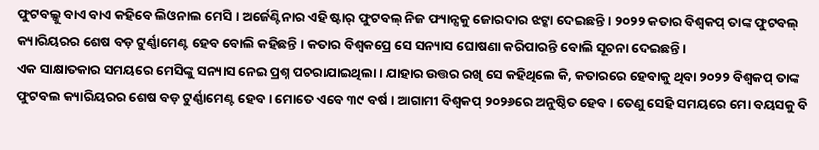ଫୁଟବଲ୍କୁ ବାଏ ବାଏ କହିବେ ଲିଓନାଲ ମେସି । ଅର୍ଜେଣ୍ଟିନାର ଏହି ଷ୍ଟାର୍ ଫୁଟବଲ୍ ନିଜ ଫ୍ୟାନ୍ସକୁ ଜୋରଦାର ଝଟ୍କା ଦେଇଛନ୍ତି । ୨୦୨୨ କତାର ବିଶ୍ୱକପ୍ ତାଙ୍କ ଫୁଟବଲ୍ କ୍ୟାରିୟରର ଶେଷ ବଡ଼ ଟୁର୍ଣ୍ଣାମେଣ୍ଟ ହେବ ବୋଲି କହିଛନ୍ତି । କତାର ବିଶ୍ୱକପ୍ରେ ସେ ସନ୍ୟାସ ଘୋଷଣା କରିପାରନ୍ତି ବୋଲି ସୂଚନା ଦେଇଛନ୍ତି ।
ଏକ ସାକ୍ଷାତକାର ସମୟରେ ମେସିଙ୍କୁ ସନ୍ୟାସ ନେଇ ପ୍ରଶ୍ନ ପଚରାଯାଇଥିଲା । ଯାହାର ଉତ୍ତର ରଖି ସେ କହିଥିଲେ କି, କତାରରେ ହେବାକୁ ଥିବା ୨୦୨୨ ବିଶ୍ୱକପ୍ ତାଙ୍କ ଫୁଟବଲ କ୍ୟାରିୟରର ଶେଷ ବଡ଼ ଟୁର୍ଣ୍ଣାମେଣ୍ଟ ହେବ । ମୋତେ ଏବେ ୩୯ ବର୍ଷ । ଆଗାମୀ ବିଶ୍ୱକପ୍ ୨୦୨୬ରେ ଅନୁଷ୍ଠିତ ହେବ । ତେଣୁ ସେହି ସମୟରେ ମୋ ବୟସକୁ ବି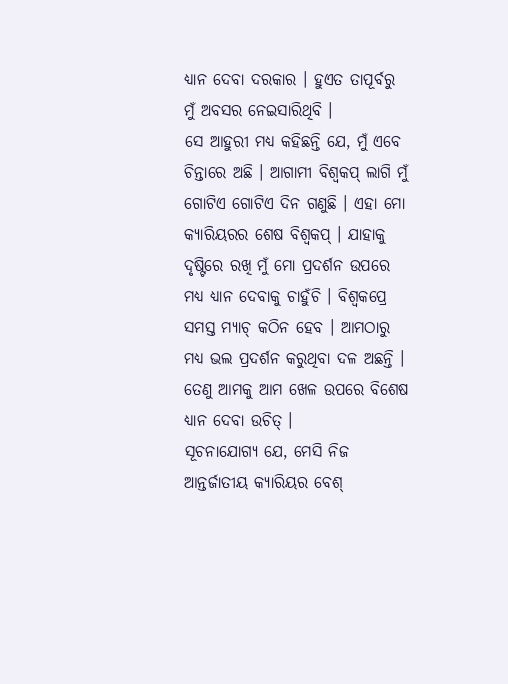ଧ୍ୟାନ ଦେବା ଦରକାର । ହୁଏତ ତାପୂର୍ବରୁ ମୁଁ ଅବସର ନେଇସାରିଥିବି ।
ସେ ଆହୁରୀ ମଧ୍ୟ କହିଛନ୍ତି ଯେ, ମୁଁ ଏବେ ଚିନ୍ତାରେ ଅଛି । ଆଗାମୀ ବିଶ୍ୱକପ୍ ଲାଗି ମୁଁ ଗୋଟିଏ ଗୋଟିଏ ଦିନ ଗଣୁଛି । ଏହା ମୋ କ୍ୟାରିୟରର ଶେଷ ବିଶ୍ୱକପ୍ । ଯାହାକୁ ଦୃଷ୍ଟିରେ ରଖି ମୁଁ ମୋ ପ୍ରଦର୍ଶନ ଉପରେ ମଧ୍ୟ ଧ୍ୟାନ ଦେବାକୁ ଚାହୁଁଚି । ବିଶ୍ୱକପ୍ରେ ସମସ୍ତ ମ୍ୟାଚ୍ କଠିନ ହେବ । ଆମଠାରୁ ମଧ୍ୟ ଭଲ ପ୍ରଦର୍ଶନ କରୁଥିବା ଦଳ ଅଛନ୍ତି । ତେଣୁ ଆମକୁ ଆମ ଖେଳ ଉପରେ ବିଶେଷ ଧ୍ୟାନ ଦେବା ଉଚିତ୍ ।
ସୂଚନାଯୋଗ୍ୟ ଯେ, ମେସି ନିଜ ଆନ୍ତର୍ଜାତୀୟ କ୍ୟାରିୟର ବେଶ୍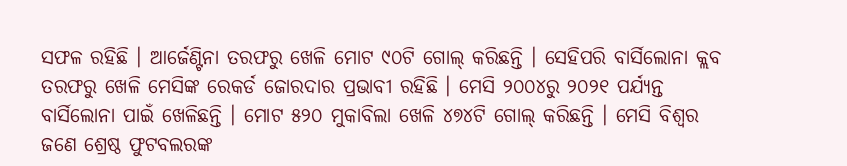ସଫଳ ରହିଛି । ଆର୍ଜେଣ୍ଟିନା ତରଫରୁ ଖେଳି ମୋଟ ୯୦ଟି ଗୋଲ୍ କରିଛନ୍ତି । ସେହିପରି ବାର୍ସିଲୋନା କ୍ଲବ ତରଫରୁ ଖେଳି ମେସିଙ୍କ ରେକର୍ଡ ଜୋରଦାର ପ୍ରଭାବୀ ରହିଛି । ମେସି ୨୦୦୪ରୁ ୨୦୨୧ ପର୍ଯ୍ୟନ୍ତ ବାର୍ସିଲୋନା ପାଇଁ ଖେଳିଛନ୍ତି । ମୋଟ ୫୨୦ ମୁକାବିଲା ଖେଳି ୪୭୪ଟି ଗୋଲ୍ କରିଛନ୍ତି । ମେସି ବିଶ୍ୱର ଜଣେ ଶ୍ରେଷ୍ଠ ଫୁଟବଲରଙ୍କ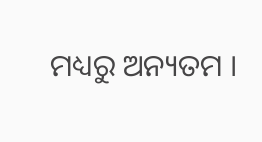ମଧ୍ୟରୁ ଅନ୍ୟତମ ।